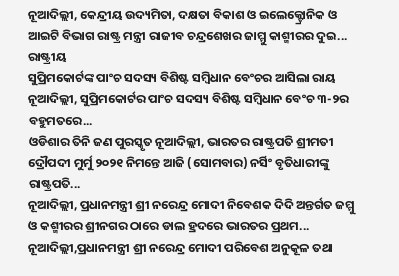ନୂଆଦିଲ୍ଲୀ, କେନ୍ଦ୍ରୀୟ ଉଦ୍ୟମିତା, ଦକ୍ଷତା ବିକାଶ ଓ ଇଲେକ୍ଟ୍ରୋନିକ ଓ ଆଇଟି ବିଭାଗ ରାଷ୍ଟ୍ର ମନ୍ତ୍ରୀ ରାଜୀବ ଚନ୍ଦ୍ରଶେଖର ଜାମ୍ମୁ କାଶ୍ମୀରର ଦୁଇ...
ରାଷ୍ଟ୍ରୀୟ
ସୁପ୍ରିମକୋର୍ଟଙ୍କ ପାଂଚ ସଦସ୍ୟ ବିଶିଷ୍ଟ ସମ୍ବିଧାନ ବେଂଚର ଆସିଲା ରାୟ ନୂଆଦିଲ୍ଲୀ, ସୁପ୍ରିମକୋର୍ଟର ପାଂଚ ସଦସ୍ୟ ବିଶିଷ୍ଟ ସମ୍ବିଧାନ ବେଂଚ ୩-୨ର ବହୁମତରେ...
ଓଡିଶାର ତିନି ଜଣ ପୁରସ୍କୃତ ନୂଆଦିଲ୍ଲୀ, ଭାରତର ରାଷ୍ଟ୍ରପତି ଶ୍ରୀମତୀ ଦ୍ରୌପଦୀ ମୁର୍ମୁ ୨୦୨୧ ନିମନ୍ତେ ଆଜି (ସୋମବାର) ନର୍ସିଂ ବୃତିଧାରୀଙ୍କୁ ରାଷ୍ଟ୍ରପତି...
ନୂଆଦିଲ୍ଲୀ, ପ୍ରଧାନମନ୍ତ୍ରୀ ଶ୍ରୀ ନରେନ୍ଦ୍ର ମୋଦୀ ନିବେଶକ ଦିଦି ଅନ୍ତର୍ଗତ ଜମ୍ମୁ ଓ କଶ୍ମୀରର ଶ୍ରୀନଗର ଠାରେ ଡାଲ ହ୍ରଦରେ ଭାରତର ପ୍ରଥମ...
ନୂଆଦିଲ୍ଲୀ,ପ୍ରଧାନମନ୍ତ୍ରୀ ଶ୍ରୀ ନରେନ୍ଦ୍ର ମୋଦୀ ପରିବେଶ ଅନୁକୂଳ ତଥା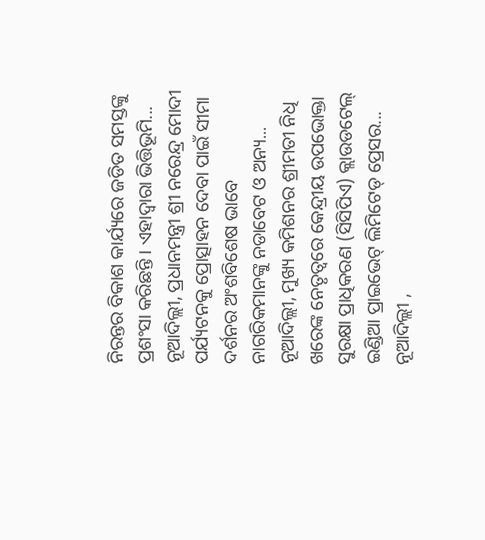ନିରନ୍ତର ବିକାଶ କାର୍ଯ୍ୟରେ ଜଡିତ ସମସ୍ତଙ୍କୁ ପ୍ରଶଂସା କରିଛନ୍ତି । ଏହାଦ୍ୱାରା ଭିତ୍ତିଭୂମି...
ନୂଆଦିଲ୍ଲୀ, ପ୍ରଧାନମନ୍ତ୍ରୀ ଶ୍ରୀ ନରେନ୍ଦ୍ର ମୋଦୀ ପର୍ଯ୍ୟଟନକୁ ପ୍ରୋତ୍ସାହନ ଦେବା ପାଇଁ ସୀମା ଦର୍ଶନର ଅଂଶବିଶେଷ ଭାବେ ନାଗରିକମାନଙ୍କୁ ନଡାବେଟ ଓ ଅନ୍ୟ...
ନୂଆଦିଲ୍ଲୀ, ମୁଖ୍ୟ କମିଶନର ଶ୍ରୀମତୀ ନିଧି ଖରେଙ୍କ ନେତୃତ୍ୱରେ କେନ୍ଦ୍ରୀୟ ଉପଭୋକ୍ତା ସୁରକ୍ଷା ପ୍ରାଧିକରଣ (ସିସିପିଏ) କ୍ଲାଉଡଟେଲ୍ ଇଣ୍ଡିଆ ପ୍ରାଇଭେଟ୍ ଲିମିଟେଡ୍ ପ୍ରେସର...
ନୂଆଦିଲ୍ଲୀ ,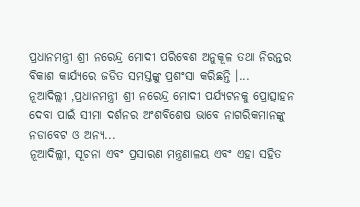ପ୍ରଧାନମନ୍ତ୍ରୀ ଶ୍ରୀ ନରେନ୍ଦ୍ର ମୋଦୀ ପରିବେଶ ଅନୁକୂଳ ତଥା ନିରନ୍ତର ବିକାଶ କାର୍ଯ୍ୟରେ ଜଡିତ ସମସ୍ତଙ୍କୁ ପ୍ରଶଂସା କରିଛନ୍ତି ।...
ନୂଆଦିଲ୍ଲୀ ,ପ୍ରଧାନମନ୍ତ୍ରୀ ଶ୍ରୀ ନରେନ୍ଦ୍ର ମୋଦୀ ପର୍ଯ୍ୟଟନକୁ ପ୍ରୋତ୍ସାହନ ଦେବା ପାଇଁ ସୀମା ଦର୍ଶନର ଅଂଶବିଶେଷ ଭାବେ ନାଗରିକମାନଙ୍କୁ ନଡାବେଟ ଓ ଅନ୍ୟ...
ନୂଆଦିଲ୍ଲୀ, ସୂଚନା ଏବଂ ପ୍ରସାରଣ ମନ୍ତ୍ରଣାଳୟ ଏବଂ ଏହା ସହିତ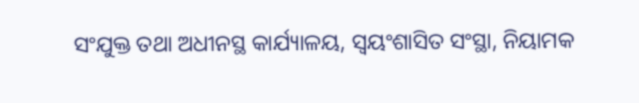ସଂଯୁକ୍ତ ତଥା ଅଧୀନସ୍ଥ କାର୍ଯ୍ୟାଳୟ, ସ୍ୱୟଂଶାସିତ ସଂସ୍ଥା, ନିୟାମକ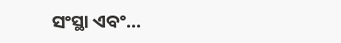ସଂସ୍ଥା ଏବଂ...